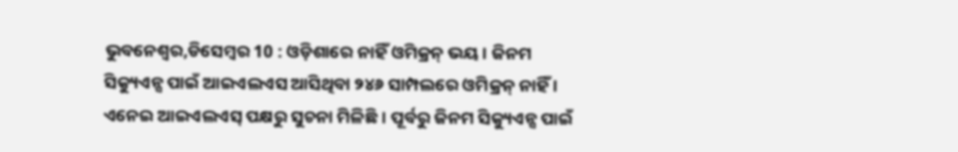ଭୁବନେଶ୍ୱର,ଡିସେମ୍ବର 10 : ଓଡ଼ିଶାରେ ନାହିଁ ଓମିକ୍ରନ୍ ଭୟ । ଜିନମ ସିକ୍ୟୁଏନ୍ସ ପାଇଁ ଆଇଏଲଏସ ଆସିଥିବା ୨୪୬ ସାମ୍ପଲରେ ଓମିକ୍ରନ୍ ନାହିଁ । ଏନେଇ ଆଇଏଲଏସ୍ ପକ୍ଷରୁ ସୁଚନା ମିଳିଛି । ପୂର୍ବରୁ ଜିନମ ସିକ୍ୟୁଏନ୍ସ ପାଇଁ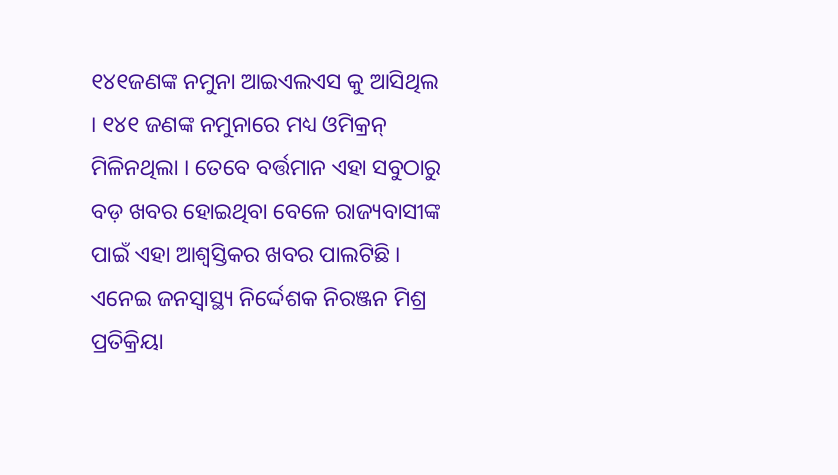୧୪୧ଜଣଙ୍କ ନମୁନା ଆଇଏଲଏସ କୁ ଆସିଥିଲ । ୧୪୧ ଜଣଙ୍କ ନମୁନାରେ ମଧ୍ୟ ଓମିକ୍ରନ୍ ମିଳିନଥିଲା । ତେବେ ବର୍ତ୍ତମାନ ଏହା ସବୁଠାରୁ ବଡ଼ ଖବର ହୋଇଥିବା ବେଳେ ରାଜ୍ୟବାସୀଙ୍କ ପାଇଁ ଏହା ଆଶ୍ୱସ୍ତିକର ଖବର ପାଲଟିଛି । ଏନେଇ ଜନସ୍ୱାସ୍ଥ୍ୟ ନିର୍ଦ୍ଦେଶକ ନିରଞ୍ଜନ ମିଶ୍ର ପ୍ରତିକ୍ରିୟା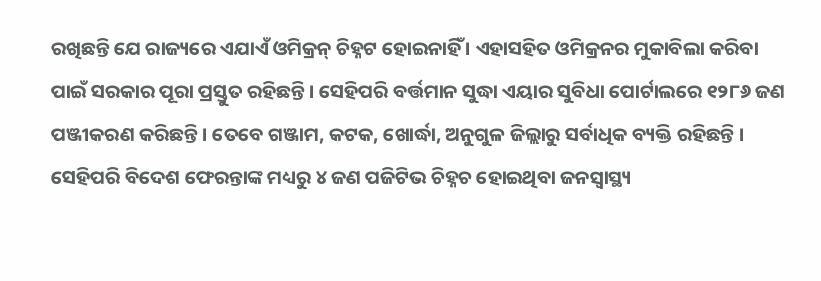ରଖିଛନ୍ତି ଯେ ରାଜ୍ୟରେ ଏଯାଏଁ ଓମିକ୍ରନ୍ ଚିହ୍ନଟ ହୋଇନାହିଁ । ଏହାସହିତ ଓମିକ୍ରନର ମୁକାବିଲା କରିବା ପାଇଁ ସରକାର ପୂରା ପ୍ରସ୍ତୁତ ରହିଛନ୍ତି । ସେହିପରି ବର୍ତ୍ତମାନ ସୁଦ୍ଧା ଏୟାର ସୁବିଧା ପୋର୍ଟାଲରେ ୧୨୮୬ ଜଣ ପଞ୍ଜୀକରଣ କରିଛନ୍ତି । ତେବେ ଗଞ୍ଜାମ, କଟକ, ଖୋର୍ଦ୍ଧା, ଅନୁଗୁଳ ଜିଲ୍ଲାରୁ ସର୍ବାଧିକ ବ୍ୟକ୍ତି ରହିଛନ୍ତି । ସେହିପରି ବିଦେଶ ଫେରନ୍ତାଙ୍କ ମଧ୍ୟରୁ ୪ ଜଣ ପଜିଟିଭ ଚିହ୍ନଚ ହୋଇଥିବା ଜନସ୍ୱାସ୍ଥ୍ୟ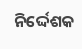ନିର୍ଦ୍ଦେଶକ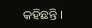କହିଛନ୍ତି ।